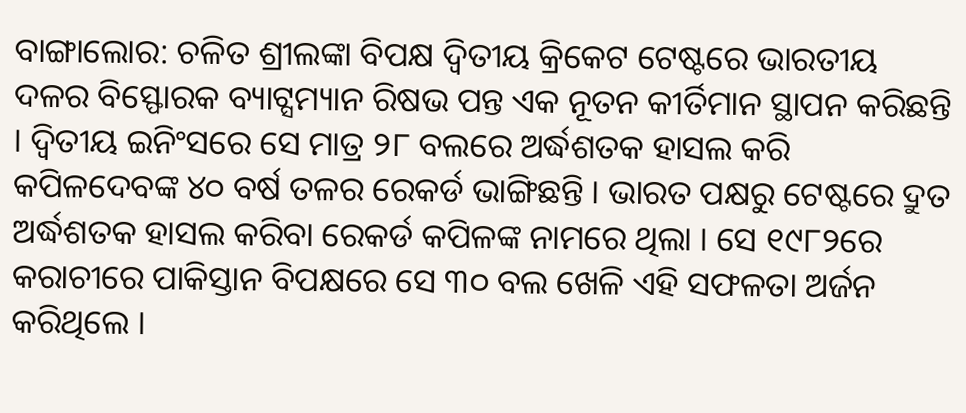ବାଙ୍ଗାଲୋର: ଚଳିତ ଶ୍ରୀଲଙ୍କା ବିପକ୍ଷ ଦ୍ୱିତୀୟ କ୍ରିକେଟ ଟେଷ୍ଟରେ ଭାରତୀୟ ଦଳର ବିସ୍ଫୋରକ ବ୍ୟାଟ୍ସମ୍ୟାନ ରିଷଭ ପନ୍ତ ଏକ ନୂତନ କୀର୍ତିମାନ ସ୍ଥାପନ କରିଛନ୍ତି । ଦ୍ୱିତୀୟ ଇନିଂସରେ ସେ ମାତ୍ର ୨୮ ବଲରେ ଅର୍ଦ୍ଧଶତକ ହାସଲ କରି କପିଳଦେବଙ୍କ ୪୦ ବର୍ଷ ତଳର ରେକର୍ଡ ଭାଙ୍ଗିଛନ୍ତି । ଭାରତ ପକ୍ଷରୁ ଟେଷ୍ଟରେ ଦ୍ରୁତ ଅର୍ଦ୍ଧଶତକ ହାସଲ କରିବା ରେକର୍ଡ କପିଳଙ୍କ ନାମରେ ଥିଲା । ସେ ୧୯୮୨ରେ କରାଚୀରେ ପାକିସ୍ତାନ ବିପକ୍ଷରେ ସେ ୩୦ ବଲ ଖେଳି ଏହି ସଫଳତା ଅର୍ଜନ କରିଥିଲେ ।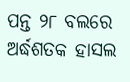ପନ୍ତ ୨୮ ବଲରେ ଅର୍ଦ୍ଧଶତକ ହାସଲ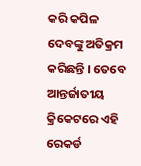କରି କପିଳ ଦେବଙ୍କୁ ଅତିକ୍ରମ କରିଛନ୍ତି । ତେବେ ଆନ୍ତର୍ଜାତୀୟ କ୍ରିକେଟରେ ଏହି ରେକର୍ଡ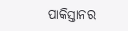ପାକିସ୍ତାନର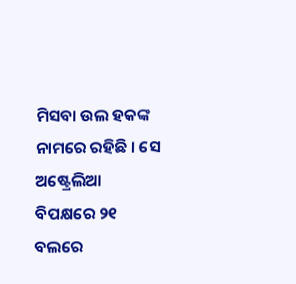ମିସବା ଉଲ ହକଙ୍କ ନାମରେ ରହିଛି । ସେ ଅଷ୍ଟ୍ରେଲିଆ ବିପକ୍ଷରେ ୨୧ ବଲରେ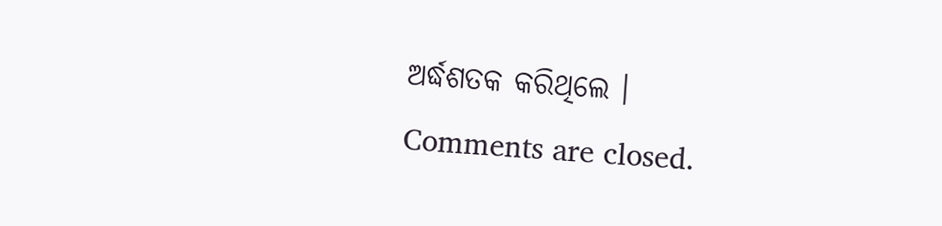ଅର୍ଦ୍ଧଶତକ କରିଥିଲେ ।
Comments are closed.